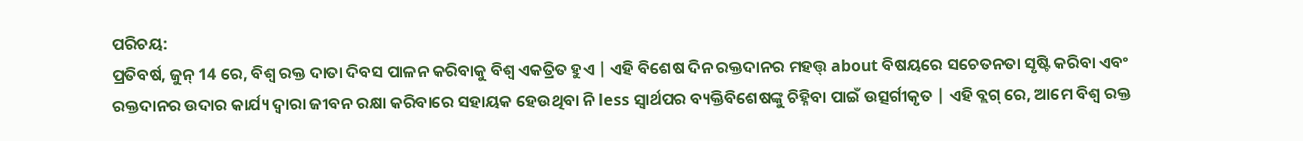ପରିଚୟ:
ପ୍ରତିବର୍ଷ, ଜୁନ୍ 14 ରେ, ବିଶ୍ୱ ରକ୍ତ ଦାତା ଦିବସ ପାଳନ କରିବାକୁ ବିଶ୍ୱ ଏକତ୍ରିତ ହୁଏ | ଏହି ବିଶେଷ ଦିନ ରକ୍ତଦାନର ମହତ୍ତ୍ about ବିଷୟରେ ସଚେତନତା ସୃଷ୍ଟି କରିବା ଏବଂ ରକ୍ତଦାନର ଉଦାର କାର୍ଯ୍ୟ ଦ୍ୱାରା ଜୀବନ ରକ୍ଷା କରିବାରେ ସହାୟକ ହେଉଥିବା ନି less ସ୍ୱାର୍ଥପର ବ୍ୟକ୍ତିବିଶେଷଙ୍କୁ ଚିହ୍ନିବା ପାଇଁ ଉତ୍ସର୍ଗୀକୃତ | ଏହି ବ୍ଲଗ୍ ରେ, ଆମେ ବିଶ୍ୱ ରକ୍ତ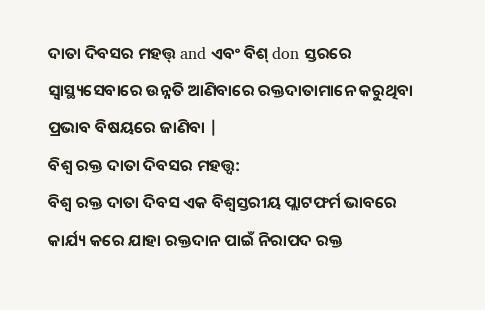ଦାତା ଦିବସର ମହତ୍ତ୍ and ଏବଂ ବିଶ୍ don ସ୍ତରରେ ସ୍ୱାସ୍ଥ୍ୟସେବାରେ ଉନ୍ନତି ଆଣିବାରେ ରକ୍ତଦାତାମାନେ କରୁଥିବା ପ୍ରଭାବ ବିଷୟରେ ଜାଣିବା |
ବିଶ୍ୱ ରକ୍ତ ଦାତା ଦିବସର ମହତ୍ତ୍ୱ:
ବିଶ୍ୱ ରକ୍ତ ଦାତା ଦିବସ ଏକ ବିଶ୍ୱସ୍ତରୀୟ ପ୍ଲାଟଫର୍ମ ଭାବରେ କାର୍ଯ୍ୟ କରେ ଯାହା ରକ୍ତଦାନ ପାଇଁ ନିରାପଦ ରକ୍ତ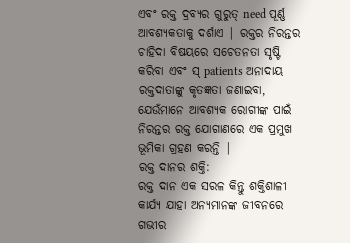ଏବଂ ରକ୍ତ ଦ୍ରବ୍ୟର ଗୁରୁତ୍ need ପୂର୍ଣ୍ଣ ଆବଶ୍ୟକତାକୁ ଦର୍ଶାଏ | ରକ୍ତର ନିରନ୍ତର ଚାହିଦା ବିଷୟରେ ସଚେତନତା ସୃଷ୍ଟି କରିବା ଏବଂ ସ୍ patients ଅନାଦାୟ ରକ୍ତଦାତାଙ୍କୁ କୃତଜ୍ଞତା ଜଣାଇବା, ଯେଉଁମାନେ ଆବଶ୍ୟକ ରୋଗୀଙ୍କ ପାଇଁ ନିରନ୍ତର ରକ୍ତ ଯୋଗାଣରେ ଏକ ପ୍ରମୁଖ ଭୂମିକା ଗ୍ରହଣ କରନ୍ତି |
ରକ୍ତ ଦାନର ଶକ୍ତି:
ରକ୍ତ ଦାନ ଏକ ସରଳ କିନ୍ତୁ ଶକ୍ତିଶାଳୀ କାର୍ଯ୍ୟ ଯାହା ଅନ୍ୟମାନଙ୍କ ଜୀବନରେ ଗଭୀର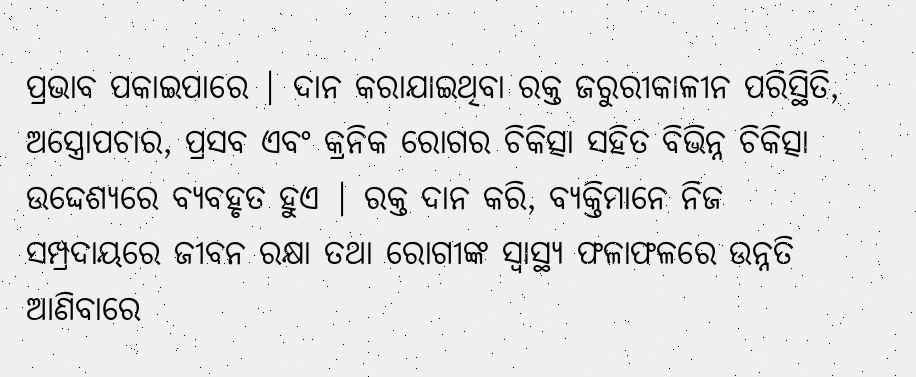ପ୍ରଭାବ ପକାଇପାରେ | ଦାନ କରାଯାଇଥିବା ରକ୍ତ ଜରୁରୀକାଳୀନ ପରିସ୍ଥିତି, ଅସ୍ତ୍ରୋପଚାର, ପ୍ରସବ ଏବଂ କ୍ରନିକ ରୋଗର ଚିକିତ୍ସା ସହିତ ବିଭିନ୍ନ ଚିକିତ୍ସା ଉଦ୍ଦେଶ୍ୟରେ ବ୍ୟବହୃତ ହୁଏ | ରକ୍ତ ଦାନ କରି, ବ୍ୟକ୍ତିମାନେ ନିଜ ସମ୍ପ୍ରଦାୟରେ ଜୀବନ ରକ୍ଷା ତଥା ରୋଗୀଙ୍କ ସ୍ୱାସ୍ଥ୍ୟ ଫଳାଫଳରେ ଉନ୍ନତି ଆଣିବାରେ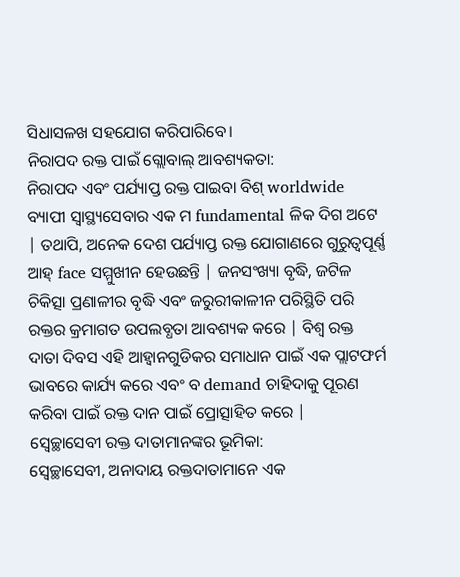ସିଧାସଳଖ ସହଯୋଗ କରିପାରିବେ।
ନିରାପଦ ରକ୍ତ ପାଇଁ ଗ୍ଲୋବାଲ୍ ଆବଶ୍ୟକତା:
ନିରାପଦ ଏବଂ ପର୍ଯ୍ୟାପ୍ତ ରକ୍ତ ପାଇବା ବିଶ୍ worldwide ବ୍ୟାପୀ ସ୍ୱାସ୍ଥ୍ୟସେବାର ଏକ ମ fundamental ଳିକ ଦିଗ ଅଟେ | ତଥାପି, ଅନେକ ଦେଶ ପର୍ଯ୍ୟାପ୍ତ ରକ୍ତ ଯୋଗାଣରେ ଗୁରୁତ୍ୱପୂର୍ଣ୍ଣ ଆହ୍ face ସମ୍ମୁଖୀନ ହେଉଛନ୍ତି | ଜନସଂଖ୍ୟା ବୃଦ୍ଧି, ଜଟିଳ ଚିକିତ୍ସା ପ୍ରଣାଳୀର ବୃଦ୍ଧି ଏବଂ ଜରୁରୀକାଳୀନ ପରିସ୍ଥିତି ପରି ରକ୍ତର କ୍ରମାଗତ ଉପଲବ୍ଧତା ଆବଶ୍ୟକ କରେ | ବିଶ୍ୱ ରକ୍ତ ଦାତା ଦିବସ ଏହି ଆହ୍ୱାନଗୁଡିକର ସମାଧାନ ପାଇଁ ଏକ ପ୍ଲାଟଫର୍ମ ଭାବରେ କାର୍ଯ୍ୟ କରେ ଏବଂ ବ demand ଚାହିଦାକୁ ପୂରଣ କରିବା ପାଇଁ ରକ୍ତ ଦାନ ପାଇଁ ପ୍ରୋତ୍ସାହିତ କରେ |
ସ୍ୱେଚ୍ଛାସେବୀ ରକ୍ତ ଦାତାମାନଙ୍କର ଭୂମିକା:
ସ୍ବେଚ୍ଛାସେବୀ, ଅନାଦାୟ ରକ୍ତଦାତାମାନେ ଏକ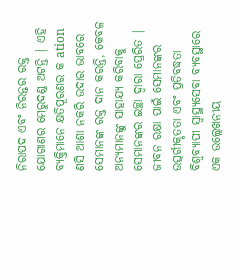ନିରାପଦ ଏବଂ ନିରନ୍ତର ରକ୍ତ ଯୋଗାଣର ମେରୁଦଣ୍ଡ ଅଟନ୍ତି | ଏହି ବ୍ୟକ୍ତିମାନେ କ୍ଷତିପୂରଣର କ ation ଣସି ଆଶା ନକରି ଉଦାର ଭାବରେ ସେମାନଙ୍କ ରକ୍ତ ଦାନ କରନ୍ତି, କେବଳ ଅନ୍ୟମାନଙ୍କୁ ସାହାଯ୍ୟ କରିବାକୁ ସେମାନଙ୍କର ଇଚ୍ଛା ଦ୍ୱାରା ପ୍ରେରିତ | ଜୀବନ ରକ୍ଷା ପାଇଁ ସେମାନଙ୍କର ଉତ୍ସର୍ଗୀକୃତତା ଏବଂ ପ୍ରତିବଦ୍ଧତା ବିଶ୍ୱବ୍ୟାପୀ ସ୍ୱାସ୍ଥ୍ୟସେବା ବ୍ୟବସ୍ଥାରେ ଏକ ଉଲ୍ଲେଖନୀୟ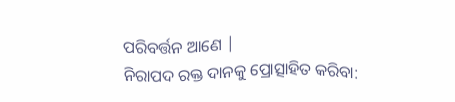ପରିବର୍ତ୍ତନ ଆଣେ |
ନିରାପଦ ରକ୍ତ ଦାନକୁ ପ୍ରୋତ୍ସାହିତ କରିବା: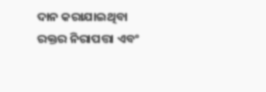ଦାନ କରାଯାଇଥିବା ରକ୍ତର ନିରାପତ୍ତା ଏବଂ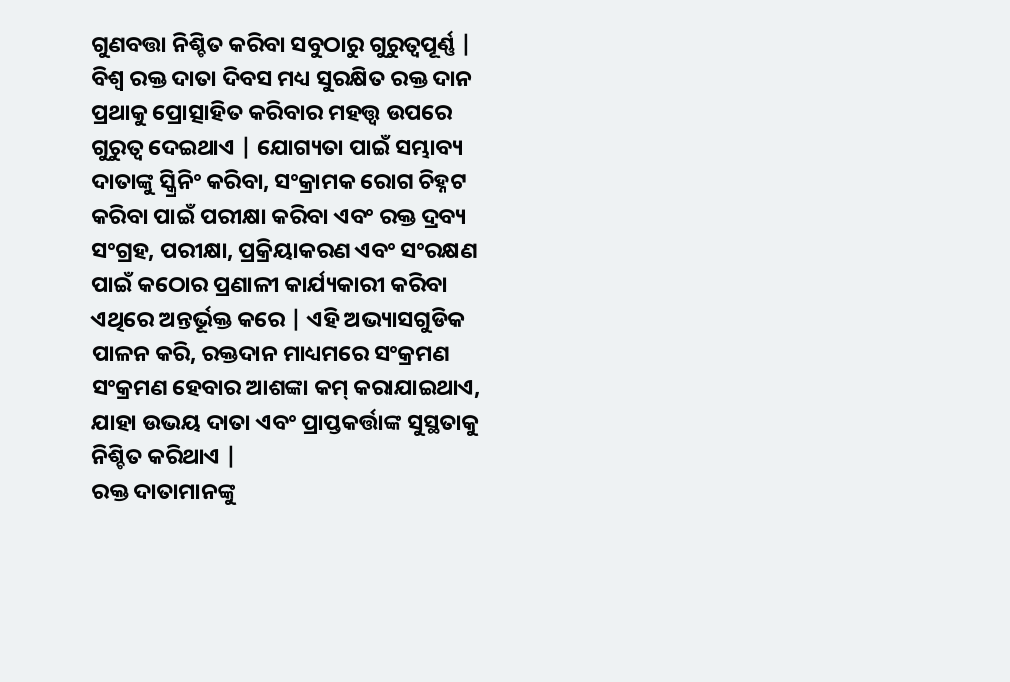ଗୁଣବତ୍ତା ନିଶ୍ଚିତ କରିବା ସବୁଠାରୁ ଗୁରୁତ୍ୱପୂର୍ଣ୍ଣ | ବିଶ୍ୱ ରକ୍ତ ଦାତା ଦିବସ ମଧ୍ୟ ସୁରକ୍ଷିତ ରକ୍ତ ଦାନ ପ୍ରଥାକୁ ପ୍ରୋତ୍ସାହିତ କରିବାର ମହତ୍ତ୍ୱ ଉପରେ ଗୁରୁତ୍ୱ ଦେଇଥାଏ | ଯୋଗ୍ୟତା ପାଇଁ ସମ୍ଭାବ୍ୟ ଦାତାଙ୍କୁ ସ୍କ୍ରିନିଂ କରିବା, ସଂକ୍ରାମକ ରୋଗ ଚିହ୍ନଟ କରିବା ପାଇଁ ପରୀକ୍ଷା କରିବା ଏବଂ ରକ୍ତ ଦ୍ରବ୍ୟ ସଂଗ୍ରହ, ପରୀକ୍ଷା, ପ୍ରକ୍ରିୟାକରଣ ଏବଂ ସଂରକ୍ଷଣ ପାଇଁ କଠୋର ପ୍ରଣାଳୀ କାର୍ଯ୍ୟକାରୀ କରିବା ଏଥିରେ ଅନ୍ତର୍ଭୂକ୍ତ କରେ | ଏହି ଅଭ୍ୟାସଗୁଡିକ ପାଳନ କରି, ରକ୍ତଦାନ ମାଧ୍ୟମରେ ସଂକ୍ରମଣ ସଂକ୍ରମଣ ହେବାର ଆଶଙ୍କା କମ୍ କରାଯାଇଥାଏ, ଯାହା ଉଭୟ ଦାତା ଏବଂ ପ୍ରାପ୍ତକର୍ତ୍ତାଙ୍କ ସୁସ୍ଥତାକୁ ନିଶ୍ଚିତ କରିଥାଏ |
ରକ୍ତ ଦାତାମାନଙ୍କୁ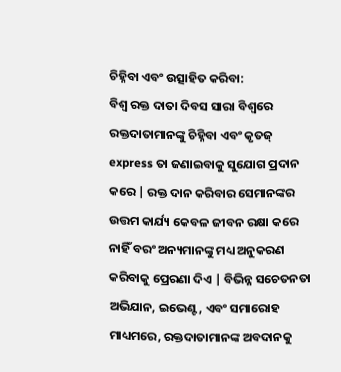ଚିହ୍ନିବା ଏବଂ ଉତ୍ସାହିତ କରିବା:
ବିଶ୍ୱ ରକ୍ତ ଦାତା ଦିବସ ସାରା ବିଶ୍ୱରେ ରକ୍ତଦାତାମାନଙ୍କୁ ଚିହ୍ନିବା ଏବଂ କୃତଜ୍ express ତା ଜଣାଇବାକୁ ସୁଯୋଗ ପ୍ରଦାନ କରେ | ରକ୍ତ ଦାନ କରିବାର ସେମାନଙ୍କର ଉତ୍ତମ କାର୍ଯ୍ୟ କେବଳ ଜୀବନ ରକ୍ଷା କରେ ନାହିଁ ବରଂ ଅନ୍ୟମାନଙ୍କୁ ମଧ୍ୟ ଅନୁକରଣ କରିବାକୁ ପ୍ରେରଣା ଦିଏ | ବିଭିନ୍ନ ସଚେତନତା ଅଭିଯାନ, ଇଭେଣ୍ଟ, ଏବଂ ସମାରୋହ ମାଧ୍ୟମରେ, ରକ୍ତଦାତାମାନଙ୍କ ଅବଦାନକୁ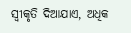ସ୍ୱୀକୃତି ଦିଆଯାଏ, ଅଧିକ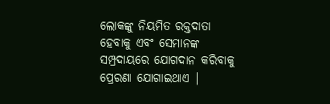ଲୋକଙ୍କୁ ନିୟମିତ ରକ୍ତଦାତା ହେବାକୁ ଏବଂ ସେମାନଙ୍କ ସମ୍ପ୍ରଦାୟରେ ଯୋଗଦାନ କରିବାକୁ ପ୍ରେରଣା ଯୋଗାଇଥାଏ |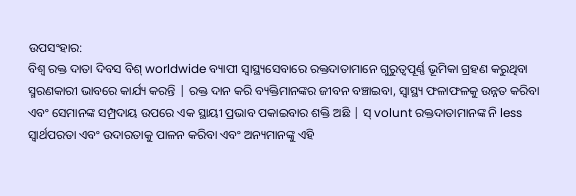ଉପସଂହାର:
ବିଶ୍ୱ ରକ୍ତ ଦାତା ଦିବସ ବିଶ୍ worldwide ବ୍ୟାପୀ ସ୍ୱାସ୍ଥ୍ୟସେବାରେ ରକ୍ତଦାତାମାନେ ଗୁରୁତ୍ୱପୂର୍ଣ୍ଣ ଭୂମିକା ଗ୍ରହଣ କରୁଥିବା ସ୍ମରଣକାରୀ ଭାବରେ କାର୍ଯ୍ୟ କରନ୍ତି | ରକ୍ତ ଦାନ କରି ବ୍ୟକ୍ତିମାନଙ୍କର ଜୀବନ ବଞ୍ଚାଇବା, ସ୍ୱାସ୍ଥ୍ୟ ଫଳାଫଳକୁ ଉନ୍ନତ କରିବା ଏବଂ ସେମାନଙ୍କ ସମ୍ପ୍ରଦାୟ ଉପରେ ଏକ ସ୍ଥାୟୀ ପ୍ରଭାବ ପକାଇବାର ଶକ୍ତି ଅଛି | ସ୍ volunt ରକ୍ତଦାତାମାନଙ୍କ ନି less ସ୍ୱାର୍ଥପରତା ଏବଂ ଉଦାରତାକୁ ପାଳନ କରିବା ଏବଂ ଅନ୍ୟମାନଙ୍କୁ ଏହି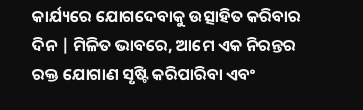କାର୍ଯ୍ୟରେ ଯୋଗଦେବାକୁ ଉତ୍ସାହିତ କରିବାର ଦିନ | ମିଳିତ ଭାବରେ, ଆମେ ଏକ ନିରନ୍ତର ରକ୍ତ ଯୋଗାଣ ସୃଷ୍ଟି କରିପାରିବା ଏବଂ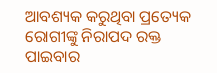ଆବଶ୍ୟକ କରୁଥିବା ପ୍ରତ୍ୟେକ ରୋଗୀଙ୍କୁ ନିରାପଦ ରକ୍ତ ପାଇବାର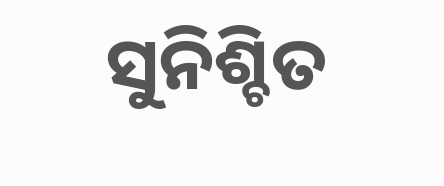ସୁନିଶ୍ଚିତ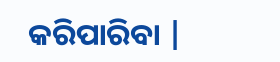କରିପାରିବା |